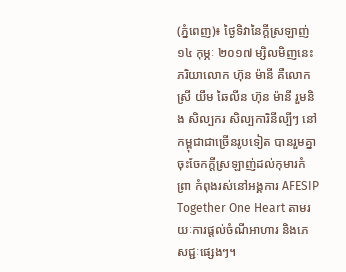(ភ្នំពេញ)៖ ថ្ងៃទិវានៃក្តីស្រឡាញ់ ១៤ កុម្ភៈ ២០១៧ ម្សិលមិញនេះ ភរិយាលោក ហ៊ុន ម៉ានី គឺលោកស្រី យឹម ឆៃលីន ហ៊ុន ម៉ានី រួមនិង សិល្បករ សិល្បការិនីល្បីៗ នៅកម្ពុជាជាច្រើនរូបទៀត បានរួមគ្នាចុះចែកក្តីស្រឡាញ់ដល់កុមារកំព្រា កំពុងរស់នៅអង្គការ AFESIP Together One Heart តាមរយៈការផ្តល់ចំណីអាហារ និងភេសជ្ជៈផ្សេងៗ។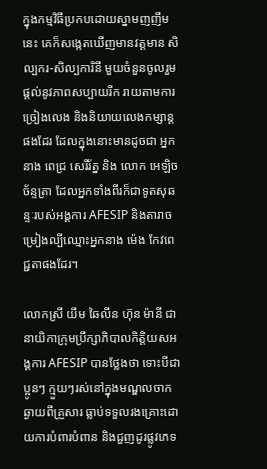ក្នុងកម្មវិធីប្រកបដោយស្នាមញញឹមនេះ គេក៏សង្កេតឃើញមានវត្តមាន សិល្បករ-សិល្បការិនី មួយចំនួនចូលរួមផ្តល់នូវភាពសប្បាយរីក រាយតាមការច្រៀងលេង និងនិយាយលេងកម្សាន្តផងដែរ ដែលក្នុងនោះមានដូចជា អ្នកនាង ពេជ្រ សេរីរ័ត្ន និង លោក អេឡិច ច័ន្ទត្រា ដែលអ្នកទាំងពីរក៏ជាទូតសុឆន្ទៈរបស់អង្គការ AFESIP និងតារាចម្រៀងល្បីឈ្មោះអ្នកនាង ម៉េង កែវពេជ្ជតាផងដែរ។

លោកស្រី យឹម ឆៃលីន ហ៊ុន ម៉ានី ជានាយិកាក្រុមប្រឹក្សាភិបាលកិត្តិយសអង្គការ AFESIP បានថ្លែងថា ទោះបីជាប្អូនៗ ក្មួយៗរស់នៅក្នុងមណ្ឌលចាកឆ្ងាយពីគ្រួសារ ធ្លាប់ទទួលរងគ្រោះដោយការបំពារបំពាន និងជួញដូរផ្លូវភេទ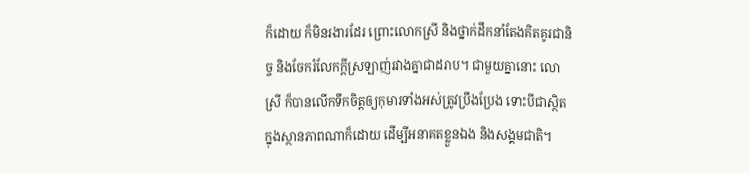ក៏ដោយ ក៏មិនរងារដែរ ព្រោះលោកស្រី និងថ្នាក់ដឹកនាំតែងគិតគូរជានិច្ច និងចែករំលែកក្តីស្រឡាញ់រវាងគ្នាជាដរាប។ ជាមួយគ្នានោះ លោស្រី ក៏បានលើកទឹកចិត្តឲ្យកុមារទាំងអស់ត្រូវប្រឹងប្រែង ទោះបីជាស្ថិតក្នុងស្ថានភាពណាក៏ដោយ ដើម្បីអនាគតខ្លួនឯង និងសង្គមជាតិ។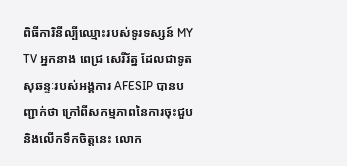ពិធីការិនីល្បីឈ្មោះរបស់ទូរទស្សន៍ MY TV អ្នកនាង ពេជ្រ សេរីរ័ត្ន ដែលជាទូតសុឆន្ទៈរបស់អង្គការ AFESIP បានបញ្ជាក់ថា ក្រៅពីសកម្មភាពនៃការចុះជួប និងលើកទឹកចិត្តនេះ លោក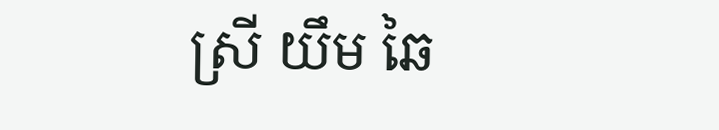ស្រី យឹម ឆៃ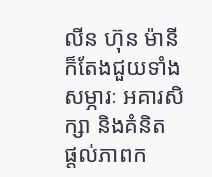លីន ហ៊ុន ម៉ានី ក៏តែងជួយទាំងសម្ភារៈ អគារសិក្សា និងគំនិត ផ្តល់ភាពក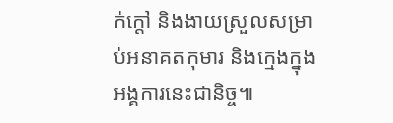ក់ក្តៅ និងងាយស្រួលសម្រាប់អនាគតកុមារ និងក្មេងក្នុងអង្គការនេះជានិច្ច៕